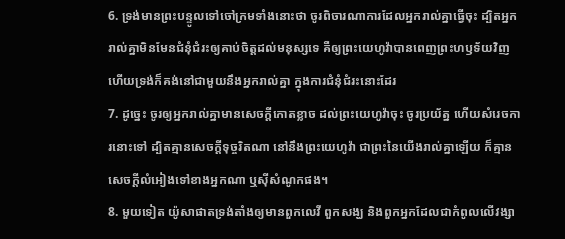6. ទ្រង់មានព្រះបន្ទូលទៅចៅក្រមទាំងនោះថា ចូរពិចារណាការដែលអ្នករាល់គ្នាធ្វើចុះ ដ្បិតអ្នករាល់គ្នាមិនមែនជំនុំជំរះឲ្យគាប់ចិត្តដល់មនុស្សទេ គឺឲ្យព្រះយេហូវ៉ាបានពេញព្រះហឫទ័យវិញ ហើយទ្រង់ក៏គង់នៅជាមួយនឹងអ្នករាល់គ្នា ក្នុងការជំនុំជំរះនោះដែរ
7. ដូច្នេះ ចូរឲ្យអ្នករាល់គ្នាមានសេចក្ដីកោតខ្លាច ដល់ព្រះយេហូវ៉ាចុះ ចូរប្រយ័ត្ន ហើយសំរេចការនោះទៅ ដ្បិតគ្មានសេចក្ដីទុច្ចរិតណា នៅនឹងព្រះយេហូវ៉ា ជាព្រះនៃយើងរាល់គ្នាឡើយ ក៏គ្មានសេចក្ដីលំអៀងទៅខាងអ្នកណា ឬស៊ីសំណូកផង។
8. មួយទៀត យ៉ូសាផាតទ្រង់តាំងឲ្យមានពួកលេវី ពួកសង្ឃ និងពួកអ្នកដែលជាកំពូលលើវង្សា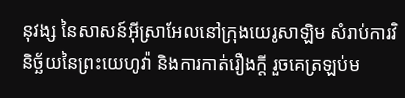នុវង្ស នៃសាសន៍អ៊ីស្រាអែលនៅក្រុងយេរូសាឡិម សំរាប់ការវិនិច្ឆ័យនៃព្រះយេហូវ៉ា និងការកាត់រឿងក្តី រួចគេត្រឡប់ម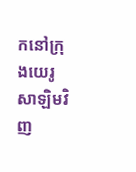កនៅក្រុងយេរូសាឡិមវិញ